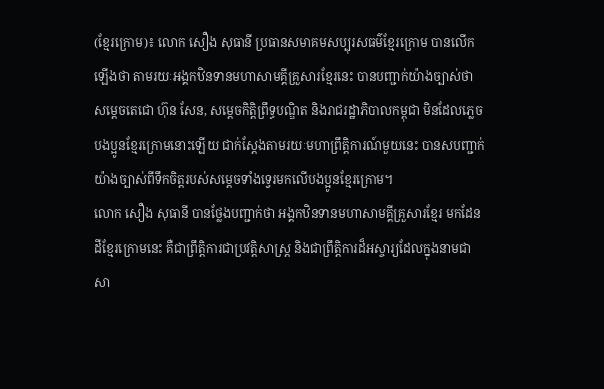(ខ្មែរក្រោម)៖ លោក សឿង សុធានី ប្រធានសមាគមសប្បុរសធម៌ខ្មែរក្រោម បានលើកឡើងថា តាមរយៈអង្គកឋិនទានមហាសាមគ្គីគ្រួសារខ្មែរនេះ បានបញ្ជាក់យ៉ាងច្បាស់ថា សម្តេចតេជោ ហ៊ុន សែន, សម្តេចកិត្តិព្រឹទ្ធបណ្ឌិត និងរាជរដ្ឋាភិបាលកម្ពុជា មិនដែលភ្លេចបងប្អូនខ្មែរក្រោមនោះឡើយ ជាក់ស្តែងតាមរយៈមហាព្រឹត្តិការណ៍មួយនេះ បានសបញ្ជាក់យ៉ាងច្បាស់ពីទឹកចិត្តរបស់សម្តេចទាំងទ្វេរមកលើបងប្អូនខ្មែរក្រោម។
លោក សឿង សុធានី បានថ្លែងបញ្ជាក់ថា អង្គកឋិនទានមហាសាមគ្គីគ្រួសារខ្មែរ មកដែនដីខ្មែរក្រោមនេះ គឺជាព្រឹត្តិការជាប្រវត្តិសាស្ត្រ និងជាព្រឹត្តិការដ៏អស្ចារ្យដែលក្នុងនាមជាសា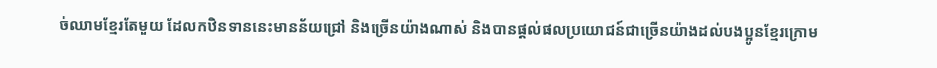ច់ឈាមខ្មែរតែមួយ ដែលកឋិនទាននេះមានន័យជ្រៅ និងច្រើនយ៉ាងណាស់ និងបានផ្តល់ផលប្រយោជន៍ជាច្រើនយ៉ាងដល់បងប្អូនខ្មែរក្រោម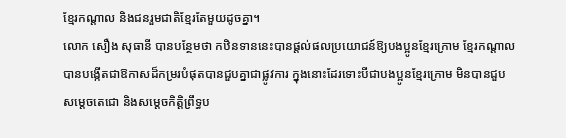ខ្មែរកណ្តាល និងជនរួមជាតិខ្មែរតែមួយដូចគ្នា។
លោក សឿង សុធានី បានបន្ថែមថា កឋិនទាននេះបានផ្តល់ផលប្រយោជន៍ឱ្យបងប្អូនខ្មែរក្រោម ខ្មែរកណ្តាល បានបង្កើតជាឱកាសដ៏កម្ររបំផុតបានជួបគ្នាជាផ្លូវការ ក្នុងនោះដែរទោះបីជាបងប្អូនខ្មែរក្រោម មិនបានជួបសម្តេចតេជោ និងសម្តេចកិត្តិព្រឹទ្ធប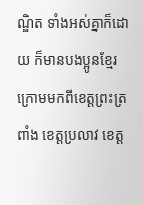ណ្ឌិត ទាំងអស់គ្នាក៏ដោយ ក៏មានបងប្អូនខ្មែរក្រោមមកពីខេត្តព្រះត្រពាំង ខេត្តប្រលាវ ខេត្ត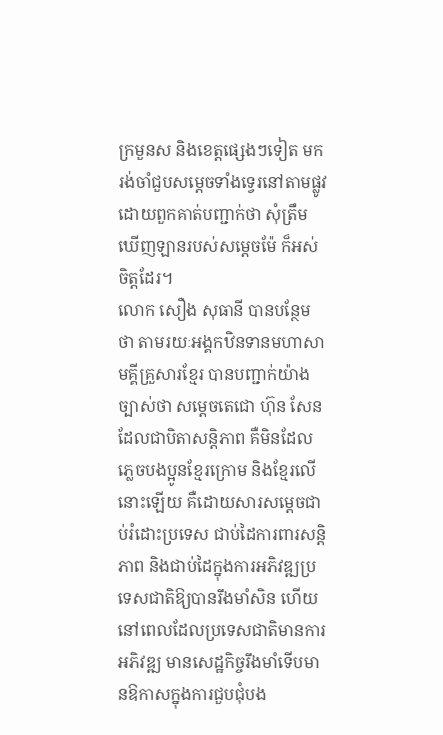ក្រមួនស និងខេត្តផ្សេងៗទៀត មករង់ចាំជួបសម្តេចទាំងទ្វេរនៅតាមផ្លូវ ដោយពួកគាត់បញ្ជាក់ថា សុំត្រឹមឃើញឡានរបស់សម្តេចម៉ែ ក៏អស់ចិត្តដែរ។
លោក សឿង សុធានី បានបន្ថែមថា តាមរយៈអង្គកឋិនទានមហាសាមគ្គីគ្រួសារខ្មែរ បានបញ្ជាក់យ៉ាងច្បាស់ថា សម្តេចតេជោ ហ៊ុន សែន ដែលជាបិតាសន្តិភាព គឺមិនដែលភ្លេចបងប្អូនខ្មែរក្រោម និងខ្មែរលើនោះឡើយ គឺដោយសារសម្តេចជាប់រំដោះប្រទេស ជាប់ដៃការពារសន្តិភាព និងជាប់ដៃក្នុងការអភិវឌ្ឍប្រទេសជាតិឱ្យបានរឹងមាំសិន ហើយនៅពេលដែលប្រទេសជាតិមានការអភិវឌ្ឍ មានសេដ្ឋកិច្ចរឹងមាំទើបមានឱកាសក្នុងការជួបជុំបង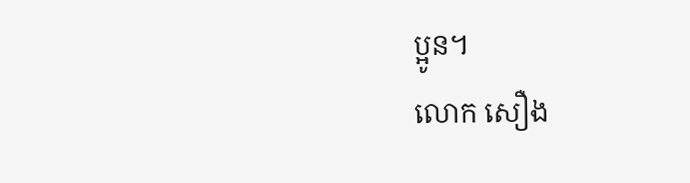ប្អូន។
លោក សឿង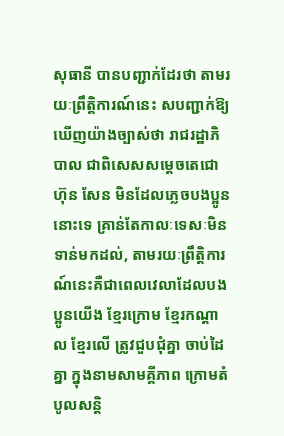សុធានី បានបញ្ជាក់ដែរថា តាមរយៈព្រឹត្តិការណ៍នេះ សបញ្ជាក់ឱ្យឃើញយ៉ាងច្បាស់ថា រាជរដ្ឋាភិបាល ជាពិសេសសម្តេចតេជោ ហ៊ុន សែន មិនដែលភ្លេចបងប្អូននោះទេ គ្រាន់តែកាលៈទេសៈមិនទាន់មកដល់, តាមរយៈព្រឹត្តិការណ៍នេះគឺជាពេលវេលាដែលបងប្អូនយើង ខ្មែរក្រោម ខ្មែរកណ្តាល ខ្មែរលើ ត្រូវជួបជុំគ្នា ចាប់ដៃគ្នា ក្នុងនាមសាមគ្គីភាព ក្រោមតំបូលសន្តិ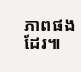ភាពផងដែរ៕